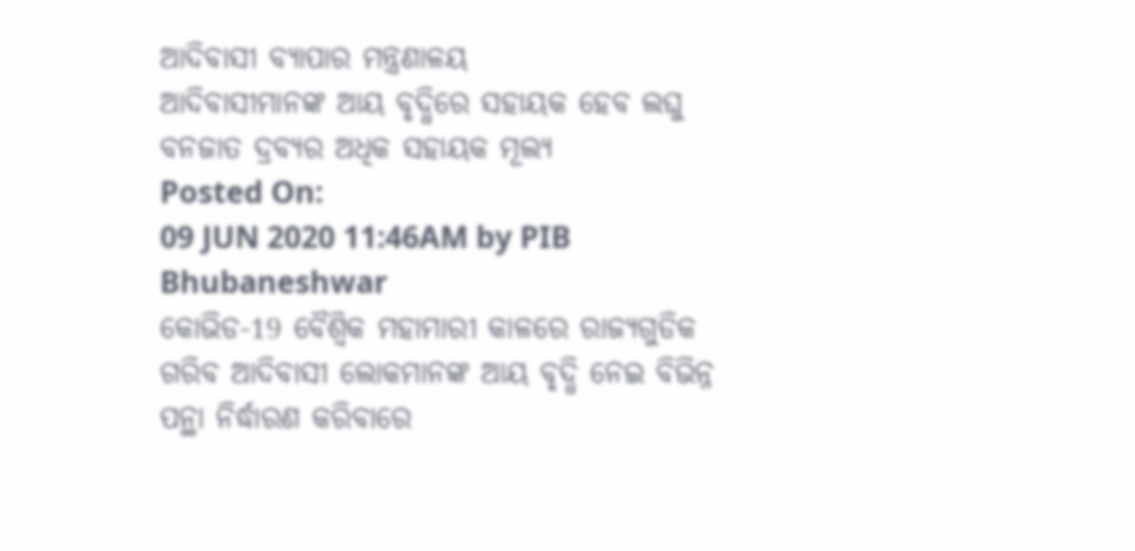ଆଦିବାସୀ ବ୍ୟାପାର ମନ୍ତ୍ରଣାଳୟ
ଆଦିବାସୀମାନଙ୍କ ଆୟ ବୃଦ୍ଧିରେ ସହାୟକ ହେବ ଲଘୁ ବନଜାତ ଦ୍ରବ୍ୟର ଅଧିକ ସହାୟକ ମୂଲ୍ୟ
Posted On:
09 JUN 2020 11:46AM by PIB Bhubaneshwar
କୋଭିଡ-19 ବୈଶ୍ଵିକ ମହାମାରୀ କାଳରେ ରାଜ୍ୟଗୁଡିକ ଗରିବ ଆଦିବାସୀ ଲୋକମାନଙ୍କ ଆୟ ବୃଦ୍ଧି ନେଇ ବିଭିନ୍ନ ପନ୍ଥା ନିର୍ଦ୍ଧାରଣ କରିବାରେ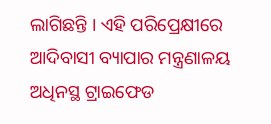ଲାଗିଛନ୍ତି । ଏହି ପରିପ୍ରେକ୍ଷୀରେ ଆଦିବାସୀ ବ୍ୟାପାର ମନ୍ତ୍ରଣାଳୟ ଅଧିନସ୍ଥ ଟ୍ରାଇଫେଡ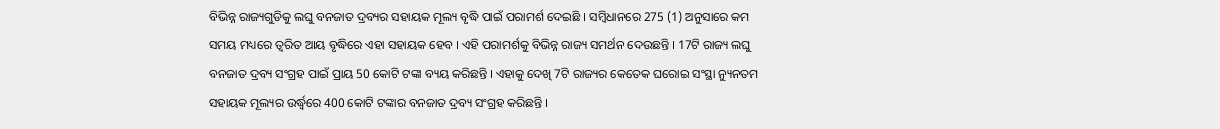ବିଭିନ୍ନ ରାଜ୍ୟଗୁଡିକୁ ଲଘୁ ବନଜାତ ଦ୍ରବ୍ୟର ସହାୟକ ମୂଲ୍ୟ ବୃଦ୍ଧି ପାଇଁ ପରାମର୍ଶ ଦେଇଛି । ସମ୍ବିଧାନରେ 275 (1) ଅନୁସାରେ କମ ସମୟ ମଧ୍ୟରେ ତ୍ଵରିତ ଆୟ ବୃଦ୍ଧିରେ ଏହା ସହାୟକ ହେବ । ଏହି ପରାମର୍ଶକୁ ବିଭିନ୍ନ ରାଜ୍ୟ ସମର୍ଥନ ଦେଉଛନ୍ତି । 17ଟି ରାଜ୍ୟ ଲଘୁ ବନଜାତ ଦ୍ରବ୍ୟ ସଂଗ୍ରହ ପାଇଁ ପ୍ରାୟ 50 କୋଟି ଟଙ୍କା ବ୍ୟୟ କରିଛନ୍ତି । ଏହାକୁ ଦେଖି 7ଟି ରାଜ୍ୟର କେତେକ ଘରୋଇ ସଂସ୍ଥା ନ୍ୟୁନତମ ସହାୟକ ମୂଲ୍ୟର ଉର୍ଦ୍ଧ୍ଵରେ 400 କୋଟି ଟଙ୍କାର ବନଜାତ ଦ୍ରବ୍ୟ ସଂଗ୍ରହ କରିଛନ୍ତି ।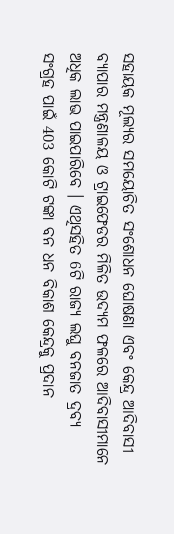ସହାୟକ ମୂଲ୍ୟର ସମୟୋଚିତ ସଂଶୋଧନ ଘୋଷଣା ଏବଂ କେନ୍ଦ୍ର ଆଦିବାସୀ ବ୍ୟାପାର ମନ୍ତ୍ରଣାଳୟ ଓ ଟ୍ରାଇଫେଡର ମିଳିତ ଉଦ୍ୟମ ଫଳରେ ଆଦିବାସୀମାନେ ଅଧିକ ଲାଭ ପାଇପାରିବେ । ଏଥିସହିତ 6ଟି ରାଜ୍ୟ ଲଘୁ ବନଜାତ ଦ୍ରବ୍ୟ ସଂଗ୍ରହ ପାଇଁ 403 କୋଟି ଟଙ୍କା ବନ ଧନ ବିକାଶ କେନ୍ଦ୍ରକୁ ପ୍ରଦାନ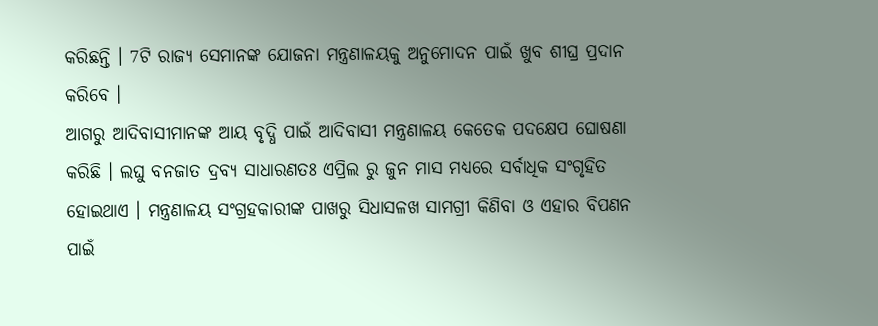କରିଛନ୍ତି । 7ଟି ରାଜ୍ୟ ସେମାନଙ୍କ ଯୋଜନା ମନ୍ତ୍ରଣାଳୟକୁ ଅନୁମୋଦନ ପାଇଁ ଖୁବ ଶୀଘ୍ର ପ୍ରଦାନ କରିବେ ।
ଆଗରୁ ଆଦିବାସୀମାନଙ୍କ ଆୟ ବୃଦ୍ଧି ପାଇଁ ଆଦିବାସୀ ମନ୍ତ୍ରଣାଳୟ କେତେକ ପଦକ୍ଷେପ ଘୋଷଣା କରିଛି । ଲଘୁ ବନଜାତ ଦ୍ରବ୍ୟ ସାଧାରଣତଃ ଏପ୍ରିଲ ରୁ ଜୁନ ମାସ ମଧ୍ୟରେ ସର୍ବାଧିକ ସଂଗୃହିତ ହୋଇଥାଏ । ମନ୍ତ୍ରଣାଳୟ ସଂଗ୍ରହକାରୀଙ୍କ ପାଖରୁ ସିଧାସଳଖ ସାମଗ୍ରୀ କିଣିବା ଓ ଏହାର ବିପଣନ ପାଇଁ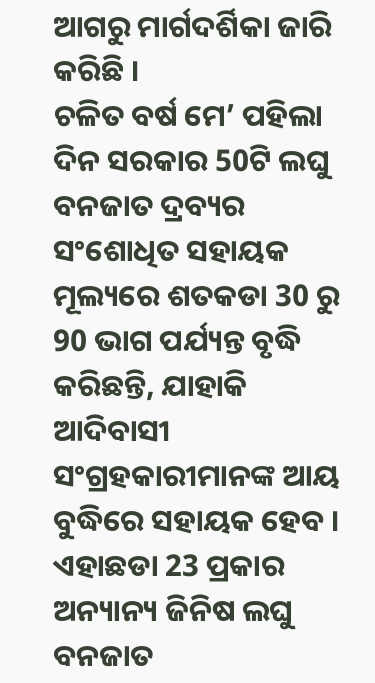ଆଗରୁ ମାର୍ଗଦର୍ଶିକା ଜାରି କରିଛି ।
ଚଳିତ ବର୍ଷ ମେ’ ପହିଲା ଦିନ ସରକାର 50ଟି ଲଘୁ ବନଜାତ ଦ୍ରବ୍ୟର ସଂଶୋଧିତ ସହାୟକ ମୂଲ୍ୟରେ ଶତକଡା 30 ରୁ 90 ଭାଗ ପର୍ଯ୍ୟନ୍ତ ବୃଦ୍ଧି କରିଛନ୍ତି, ଯାହାକି ଆଦିବାସୀ ସଂଗ୍ରହକାରୀମାନଙ୍କ ଆୟ ବୁଦ୍ଧିରେ ସହାୟକ ହେବ । ଏହାଛଡା 23 ପ୍ରକାର ଅନ୍ୟାନ୍ୟ ଜିନିଷ ଲଘୁ ବନଜାତ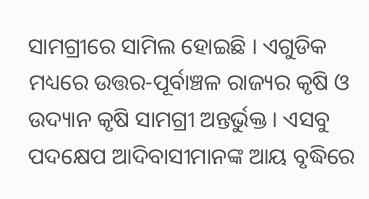ସାମଗ୍ରୀରେ ସାମିଲ ହୋଇଛି । ଏଗୁଡିକ ମଧ୍ୟରେ ଉତ୍ତର-ପୂର୍ବାଞ୍ଚଳ ରାଜ୍ୟର କୃଷି ଓ ଉଦ୍ୟାନ କୃଷି ସାମଗ୍ରୀ ଅନ୍ତର୍ଭୁକ୍ତ । ଏସବୁ ପଦକ୍ଷେପ ଆଦିବାସୀମାନଙ୍କ ଆୟ ବୃଦ୍ଧିରେ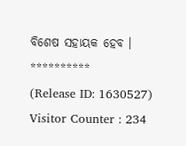ବିଶେଷ ସହାୟକ ହେବ ।
**********
(Release ID: 1630527)
Visitor Counter : 234